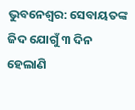ଭୁବନେଶ୍ୱର: ସେବାୟତଙ୍କ ଜିଦ ଯୋଗୁଁ ୩ ଦିନ ହେଲାଣି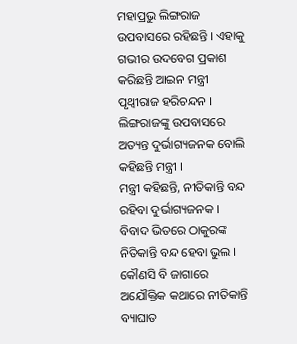ମହାପ୍ରଭୁ ଲିଙ୍ଗରାଜ ଉପବାସରେ ରହିଛନ୍ତି । ଏହାକୁ ଗଭୀର ଉଦବେଗ ପ୍ରକାଶ କରିଛନ୍ତି ଆଇନ ମନ୍ତ୍ରୀ ପୃଥ୍ୱୀରାଜ ହରିଚନ୍ଦନ । ଲିଙ୍ଗରାଜଙ୍କୁ ଉପବାସରେ ଅତ୍ୟନ୍ତ ଦୁର୍ଭାଗ୍ୟଜନକ ବୋଲି କହିଛନ୍ତି ମନ୍ତ୍ରୀ ।
ମନ୍ତ୍ରୀ କହିଛନ୍ତି, ନୀତିକାନ୍ତି ବନ୍ଦ ରହିବା ଦୁର୍ଭାଗ୍ୟଜନକ । ବିବାଦ ଭିତରେ ଠାକୁରଙ୍କ ନିତିକାନ୍ତି ବନ୍ଦ ହେବା ଭୁଲ । କୌଣସି ବି ଜାଗାରେ ଅଯୌକ୍ତିକ କଥାରେ ନୀତିକାନ୍ତି ବ୍ୟାଘାତ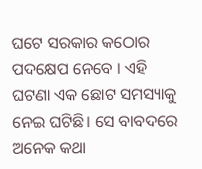ଘଟେ ସରକାର କଠୋର ପଦକ୍ଷେପ ନେବେ । ଏହି ଘଟଣା ଏକ ଛୋଟ ସମସ୍ୟାକୁ ନେଇ ଘଟିଛି। ସେ ବାବଦରେ ଅନେକ କଥା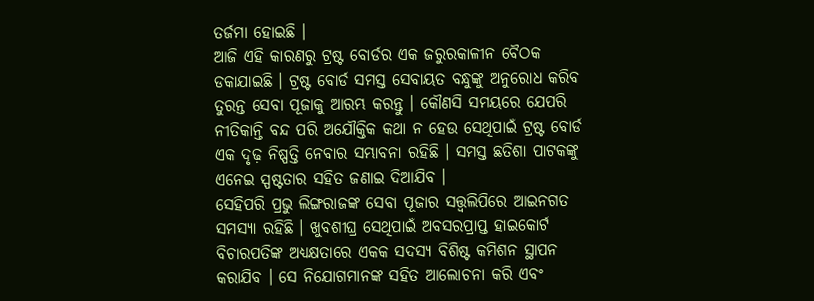ତର୍ଜମା ହୋଇଛି ।
ଆଜି ଏହି କାରଣରୁ ଟ୍ରଷ୍ଟ ବୋର୍ଡର ଏକ ଜରୁରକାଳୀନ ବୈଠକ ଡକାଯାଇଛି । ଟ୍ରଷ୍ଟ ବୋର୍ଡ ସମସ୍ତ ସେବାୟତ ବନ୍ଧୁଙ୍କୁ ଅନୁରୋଧ କରିବ ତୁରନ୍ତ ସେବା ପୂଜାକୁ ଆରମ୍ଭ କରନ୍ତୁ । କୌଣସି ସମୟରେ ଯେପରି ନୀତିକାନ୍ତି ବନ୍ଦ ପରି ଅଯୌକ୍ତିକ କଥା ନ ହେଉ ସେଥିପାଇଁ ଟ୍ରଷ୍ଟ ବୋର୍ଡ ଏକ ଦୃଢ଼ ନିଷ୍ପତ୍ତି ନେବାର ସମ୍ଭାବନା ରହିଛି । ସମସ୍ତ ଛତିଶା ପାଟକଙ୍କୁ ଏନେଇ ସ୍ପଷ୍ଟତାର ସହିତ ଜଣାଇ ଦିଆଯିବ ।
ସେହିପରି ପ୍ରଭୁ ଲିଙ୍ଗରାଜଙ୍କ ସେବା ପୂଜାର ସତ୍ତ୍ଵଲିପିରେ ଆଇନଗତ ସମସ୍ୟା ରହିଛି । ଖୁବଶୀଘ୍ର ସେଥିପାଇଁ ଅବସରପ୍ରାପ୍ତ ହାଇକୋର୍ଟ ବିଚାରପତିଙ୍କ ଅଧ୍ୟକ୍ଷତାରେ ଏକକ ସଦସ୍ୟ ବିଶିଷ୍ଟ କମିଶନ ସ୍ଥାପନ କରାଯିବ । ସେ ନିଯୋଗମାନଙ୍କ ସହିତ ଆଲୋଚନା କରି ଏବଂ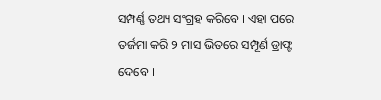ସମ୍ପର୍ଣ୍ଣ ତଥ୍ୟ ସଂଗ୍ରହ କରିବେ । ଏହା ପରେ ତର୍ଜମା କରି ୨ ମାସ ଭିତରେ ସମ୍ପୂର୍ଣ ଡ୍ରାଫ୍ଟ ଦେବେ ।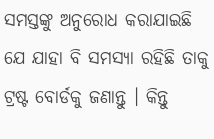ସମସ୍ତଙ୍କୁ ଅନୁରୋଧ କରାଯାଇଛି ଯେ ଯାହା ବି ସମସ୍ୟା ରହିଛି ତାକୁ ଟ୍ରଷ୍ଟ ବୋର୍ଡକୁ ଜଣାନ୍ତୁ । କିନ୍ତୁ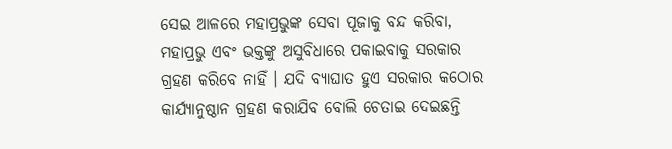ସେଇ ଆଳରେ ମହାପ୍ରଭୁଙ୍କ ସେବା ପୂଜାକୁ ବନ୍ଦ କରିବା, ମହାପ୍ରଭୁ ଏବଂ ଭକ୍ତଙ୍କୁ ଅସୁବିଧାରେ ପକାଇବାକୁ ସରକାର ଗ୍ରହଣ କରିବେ ନାହିଁ । ଯଦି ବ୍ୟାଘାତ ହୁଏ ସରକାର କଠୋର କାର୍ଯ୍ୟାନୁଷ୍ଠାନ ଗ୍ରହଣ କରାଯିବ ବୋଲି ଚେତାଇ ଦେଇଛନ୍ତି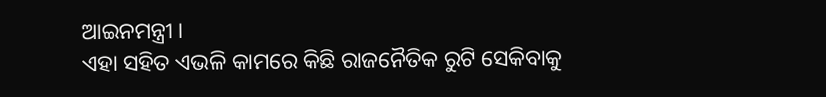ଆଇନମନ୍ତ୍ରୀ ।
ଏହା ସହିତ ଏଭଳି କାମରେ କିଛି ରାଜନୈତିକ ରୁଟି ସେକିବାକୁ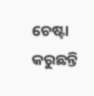ଚେଷ୍ଟା କରୁଛନ୍ତି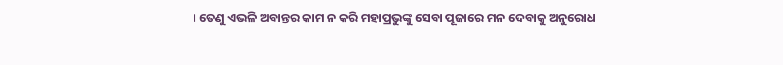। ତେଣୁ ଏଭଳି ଅବାନ୍ତର କାମ ନ କରି ମହାପ୍ରଭୁଙ୍କୁ ସେବା ପୂଜାରେ ମନ ଦେବାକୁ ଅନୁରୋଧ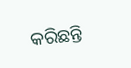କରିଛନ୍ତି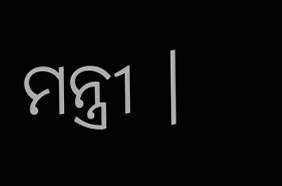ମନ୍ତ୍ରୀ ।